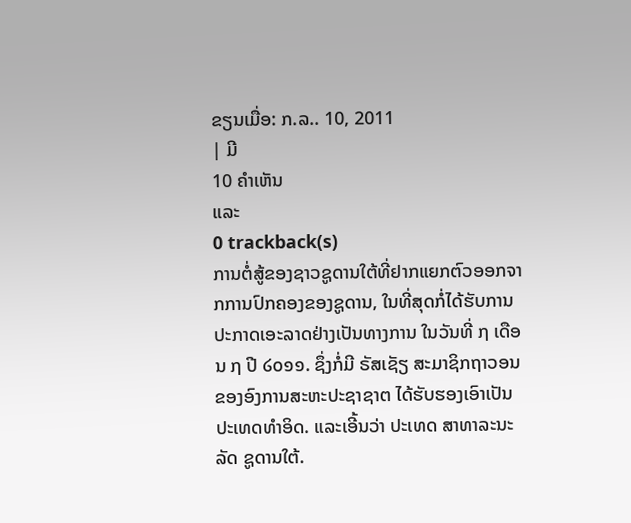ຂຽນເມື່ອ: ກ.ລ.. 10, 2011
| ມີ
10 ຄຳເຫັນ
ແລະ
0 trackback(s)
ການຕໍ່ສູ້ຂອງຊາວຊູດານໃຕ້ທີ່ຢາກແຍກຕົວອອກຈາກການປົກຄອງຂອງຊູດານ, ໃນທີ່ສຸດກໍ່ໄດ້ຮັບການປະກາດເອະລາດຢ່າງເປັນທາງການ ໃນວັນທີ່ ໗ ເດືອນ ໗ ປີ ໒໐໑໑. ຊຶ່ງກໍ່ມີ ຣັສເຊັຽ ສະມາຊິກຖາວອນ ຂອງອົງການສະຫະປະຊາຊາຕ ໄດ້ຮັບຮອງເອົາເປັນປະເທດທຳອິດ. ແລະເອີ້ນວ່າ ປະເທດ ສາທາລະນະລັດ ຊູດານໃຕ້.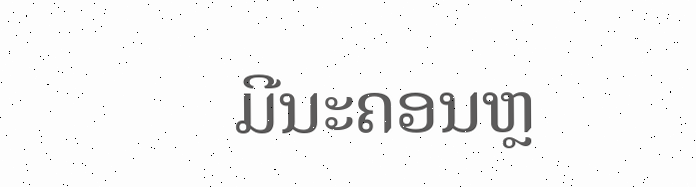ມີນະຄອນຫຼ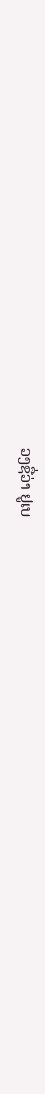ວງຊື່ວ່າ ຢູເບ